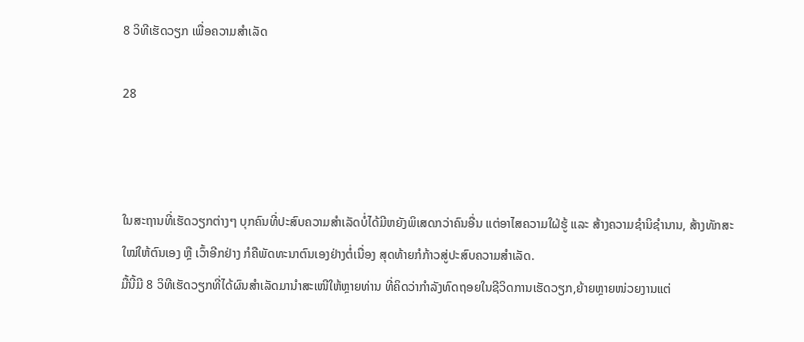8 ວິທີເຮັດວຽກ ເພື່ອຄວາມສໍາເລັດ

28



ໃນສະຖານທີ່ເຮັດວຽກຕ່າງໆ ບຸກຄົນທີ່ປະສົບຄວາມສຳເລັດບໍ່ໄດ້ມີຫຍັງພິເສດກວ່າຄົນອື່ນ ແຕ່ອາໄສຄວາມໃຝ່ຮູ້ ແລະ ສ້າງຄວາມຊໍານິຊໍານານ, ສ້າງທັກສະໃໝ່ໃຫ້ຕົນເອງ ຫຼື ເວົ້າອີກຢ່າງ ກໍຄືພັດທະນາຕົນເອງຢ່າງຕໍ່ເນື່ອງ ສຸດທ້າຍກໍກ້າວສູ່ປະສົບຄວາມສຳເລັດ.
ມື້ນີ້ມີ 8 ວິທີເຮັດວຽກທີ່ໄດ້ຜົນສຳເລັດມານຳສະເໜີໃຫ້ຫຼາຍທ່ານ ທີ່ຄິດວ່າກຳລັງທົດຖອຍໃນຊີວິດການເຮັດວຽກ,ຍ້າຍຫຼາຍໜ່ວຍງານແຕ່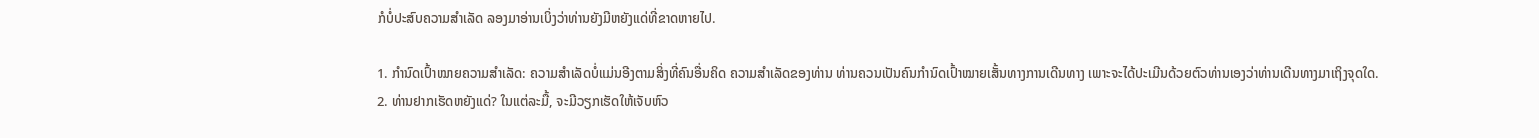ກໍບໍ່ປະສົບຄວາມສໍາເລັດ ລອງມາອ່ານເບິ່ງວ່າທ່ານຍັງມີຫຍັງແດ່ທີ່ຂາດຫາຍໄປ.

1. ກໍານົດເປົ້າໝາຍຄວາມສໍາເລັດ: ຄວາມສໍາເລັດບໍ່ແມ່ນອີງຕາມສິ່ງທີ່ຄົນອື່ນຄິດ ຄວາມສໍາເລັດຂອງທ່ານ ທ່ານຄວນເປັນຄົນກຳນົດເປົ້າໝາຍເສັ້ນທາງການເດີນທາງ ເພາະຈະໄດ້ປະເມີນດ້ວຍຕົວທ່ານເອງວ່າທ່ານເດີນທາງມາເຖິງຈຸດໃດ.
2. ທ່ານຢາກເຮັດຫຍັງແດ່? ໃນແຕ່ລະມື້, ຈະມີວຽກເຮັດໃຫ້ເຈັບຫົວ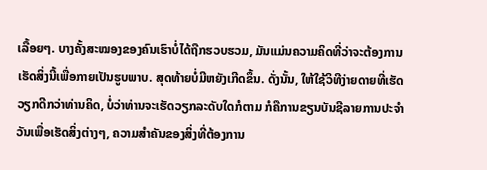ເລື້ອຍໆ. ບາງຄັ້ງສະໝອງຂອງຄົນເຮົາບໍ່ໄດ້ຖືກຮວບຮວມ, ມັນແມ່ນຄວາມຄິດທີ່ວ່າຈະຕ້ອງການເຮັດສິ່ງນີ້ເພື່ອກາຍເປັນຮູບພາບ. ສຸດທ້າຍບໍ່ມີຫຍັງເກີດຂຶ້ນ. ດັ່ງນັ້ນ, ໃຫ້ໃຊ້ວິທີງ່າຍດາຍທີ່ເຮັດວຽກດີກວ່າທ່ານຄິດ, ບໍ່ວ່າທ່ານຈະເຮັດວຽກລະດັບໃດກໍຕາມ ກໍຄືການຂຽນບັນຊີລາຍການປະຈໍາວັນເພື່ອເຮັດສິ່ງຕ່າງໆ, ຄວາມສໍາຄັນຂອງສິ່ງທີ່ຕ້ອງການ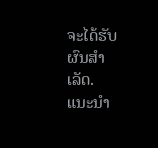ຈະໄດ້ຮັບຜົນສໍາເລັດ.
ແນະນໍາ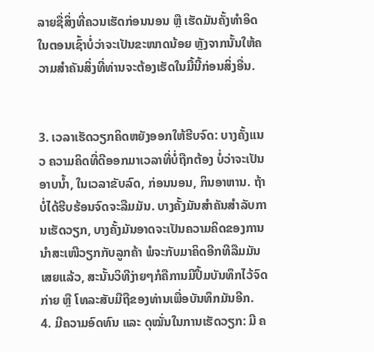ລາຍຊື່ສິ່ງທີ່ຄວນເຮັດກ່ອນນອນ ຫຼື ເຮັດມັນຄັ້ງທໍາອິດໃນຕອນເຊົ້າບໍ່ວ່າຈະເປັນຂະໜາດນ້ອຍ ຫຼັງຈາກນັ້ນໃຫ້ຄວາມສໍາຄັນສິ່ງທີ່ທ່ານຈະຕ້ອງເຮັດໃນມື້ນີ້ກ່ອນສິ່ງອື່ນ.


3. ເວລາເຮັດວຽກຄິດຫຍັງອອກໃຫ້ຮີບຈົດ: ບາງຄັ້ງແນວ ຄວາມຄິດທີ່ດີອອກມາເວລາທີ່ບໍ່ຖືກຕ້ອງ ບໍ່ວ່າຈະເປັນອາບນ້ຳ, ໃນເວລາຂັບລົດ, ກ່ອນນອນ, ກິນອາຫານ. ຖ້າບໍ່ໄດ້ຮີບຮ້ອນຈົດຈະລືມມັນ. ບາງຄັ້ງມັນສໍາຄັນສໍາລັບການເຮັດວຽກ, ບາງຄັ້ງມັນອາດຈະເປັນຄວາມຄິດຂອງການນໍາສະເໜີວຽກກັບລູກຄ້າ ພໍຈະກັບມາຄິດອີກທີລືມມັນເສຍແລ້ວ, ສະນັ້ນວິທີງ່າຍໆກໍຄືການມີປຶ້ມບັນທຶກໄວ້ຈົດກ່າຍ ຫຼື ໂທລະສັບມືຖືຂອງທ່ານເພື່ອບັນທຶກມັນອີກ.
4. ມີຄວາມອົດທົນ ແລະ ດຸໝັ່ນໃນການເຮັດວຽກ: ມີ ຄ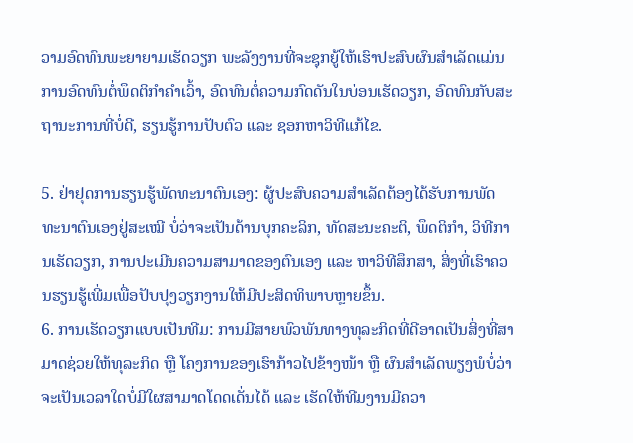ວາມອົດທົນພະຍາຍາມເຮັດວຽກ ພະລັງງານທີ່ຈະຊຸກຍູ້ໃຫ້ເຮົາປະສົບຜົນສໍາເລັດແມ່ນການອົດທົນຕໍ່ພຶດຕິກໍາຄຳເວົ້າ, ອົດທົນຕໍ່ຄວາມກົດດັນໃນບ່ອນເຮັດວຽກ, ອົດທົນກັບສະຖານະການທີ່ບໍ່ດີ, ຮຽນຮູ້ການປັບຕົວ ແລະ ຊອກຫາວິທີແກ້ໄຂ.

5. ຢ່າຢຸດການຮຽນຮູ້ພັດທະນາຕົນເອງ: ຜູ້ປະສົບຄວາມສໍາເລັດຕ້ອງໄດ້ຮັບການພັດທະນາຕົນເອງຢູ່ສະເໝີ ບໍ່ວ່າຈະເປັນດ້ານບຸກຄະລິກ, ທັດສະນະຄະຕິ, ພຶດຕິກໍາ, ວິທີການເຮັດວຽກ, ການປະເມີນຄວາມສາມາດຂອງຕົນເອງ ແລະ ຫາວິທີສຶກສາ, ສິ່ງທີ່ເຮົາຄວນຮຽນຮູ້ເພີ່ມເພື່ອປັບປຸງວຽກງານໃຫ້ມີປະສິດທິພາບຫຼາຍຂຶ້ນ.
6. ການເຮັດວຽກແບບເປັນທີມ: ການມີສາຍພົວພັນທາງທຸລະກິດທີ່ດີອາດເປັນສິ່ງທີ່ສາມາດຊ່ວຍໃຫ້ທຸລະກິດ ຫຼື ໂຄງການຂອງເຮົາກ້າວໄປຂ້າງໜ້າ ຫຼື ຜົນສໍາເລັດພຽງພໍບໍ່ວ່າຈະເປັນເວລາໃດບໍ່ມີໃຜສາມາດໂດດເດັ່ນໄດ້ ແລະ ເຮັດໃຫ້ທີມງານມີຄວາ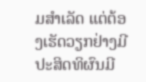ມສໍາເລັດ ແຕ່ຕ້ອງເຮັດວຽກຢ່າງມີປະສິດທິຜົນມີ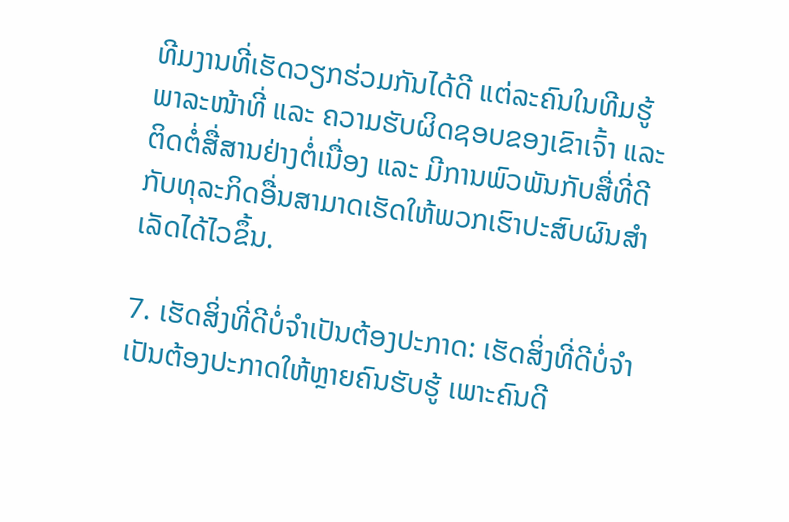ທີມງານທີ່ເຮັດວຽກຮ່ວມກັນໄດ້ດີ ແຕ່ລະຄົນໃນທີມຮູ້ພາລະໜ້າທີ່ ແລະ ຄວາມຮັບຜິດຊອບຂອງເຂົາເຈົ້າ ແລະ ຕິດຕໍ່ສື່ສານຢ່າງຕໍ່ເນື່ອງ ແລະ ມີການພົວພັນກັບສື່ທີ່ດີກັບທຸລະກິດອື່ນສາມາດເຮັດໃຫ້ພວກເຮົາປະສົບຜົນສໍາເລັດໄດ້ໄວຂຶ້ນ.

7. ເຮັດສິ່ງທີ່ດີບໍ່ຈໍາເປັນຕ້ອງປະກາດ: ເຮັດສິ່ງທີ່ດີບໍ່ຈໍາເປັນຕ້ອງປະກາດໃຫ້ຫຼາຍຄົນຮັບຮູ້ ເພາະຄົນດີ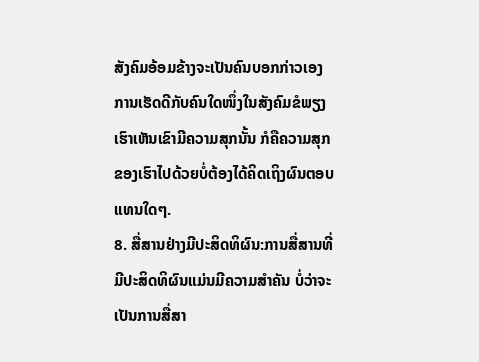ສັງຄົມອ້ອມຂ້າງຈະເປັນຄົນບອກກ່າວເອງ ການເຮັດດີກັບຄົນໃດໜຶ່ງໃນສັງຄົມຂໍພຽງເຮົາເຫັນເຂົາມີຄວາມສຸກນັ້ນ ກໍຄືຄວາມສຸກຂອງເຮົາໄປດ້ວຍບໍ່ຕ້ອງໄດ້ຄິດເຖິງຜົນຕອບແທນໃດໆ.
8. ສື່ສານຢ່າງມີປະສິດທິຜົນ:ການສື່ສານທີ່ມີປະສິດທິຜົນແມ່ນມີຄວາມສໍາຄັນ ບໍ່ວ່າຈະເປັນການສື່ສາ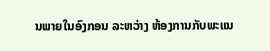ນພາຍໃນອົງກອນ ລະຫວ່າງ ຫ້ອງການກັບພະແນ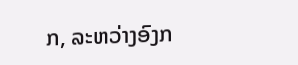ກ, ລະຫວ່າງອົງກ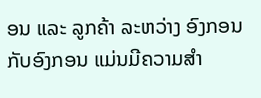ອນ ແລະ ລູກຄ້າ ລະຫວ່າງ ອົງກອນກັບອົງກອນ ແມ່ນມີຄວາມສຳ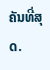ຄັນທີ່ສຸດ.